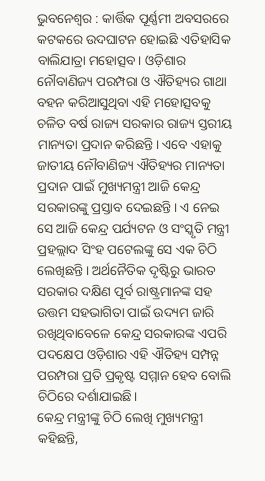ଭୁବନେଶ୍ବର : କାର୍ତ୍ତିକ ପୂର୍ଣ୍ଣମୀ ଅବସରରେ କଟକରେ ଉଦଘାଟନ ହୋଇଛି ଏତିହାସିକ ବାଲିଯାତ୍ରା ମହୋତ୍ସବ। ଓଡ଼ିଶାର ନୌବାଣିଜ୍ୟ ପରମ୍ପରା ଓ ଐତିହ୍ୟର ଗାଥା ବହନ କରିଆସୁଥିବା ଏହି ମହୋତ୍ସବକୁ ଚଳିତ ବର୍ଷ ରାଜ୍ୟ ସରକାର ରାଜ୍ୟ ସ୍ତରୀୟ ମାନ୍ୟତା ପ୍ରଦାନ କରିଛନ୍ତି। ଏବେ ଏହାକୁ ଜାତୀୟ ନୌବାଣିଜ୍ୟ ଐତିହ୍ୟର ମାନ୍ୟତା ପ୍ରଦାନ ପାଇଁ ମୁଖ୍ୟମନ୍ତ୍ରୀ ଆଜି କେନ୍ଦ୍ର ସରକାରଙ୍କୁ ପ୍ରସ୍ତାବ ଦେଇଛନ୍ତି। ଏ ନେଇ ସେ ଆଜି କେନ୍ଦ୍ର ପର୍ଯ୍ୟଟନ ଓ ସଂସ୍କୃତି ମନ୍ତ୍ରୀ ପ୍ରହଲ୍ଲାଦ ସିଂହ ପଟେଲଙ୍କୁ ସେ ଏକ ଚିଠି ଲେଖିଛନ୍ତି। ଅର୍ଥନୈତିକ ଦୃଷ୍ଟିରୁ ଭାରତ ସରକାର ଦକ୍ଷିଣ ପୂର୍ବ ରାଷ୍ଟ୍ରମାନଙ୍କ ସହ ଉତ୍ତମ ସହଭାଗିତା ପାଇଁ ଉଦ୍ୟମ ଜାରି ରଖିଥିବାବେଳେ କେନ୍ଦ୍ର ସରକାରଙ୍କ ଏପରି ପଦକ୍ଷେପ ଓଡ଼ିଶାର ଏହି ଐତିହ୍ୟ ସମ୍ପନ୍ନ ପରମ୍ପରା ପ୍ରତି ପ୍ରକୃଷ୍ଟ ସମ୍ମାନ ହେବ ବୋଲି ଚିଠିରେ ଦର୍ଶାଯାଇଛି।
କେନ୍ଦ୍ର ମନ୍ତ୍ରୀଙ୍କୁ ଚିଠି ଲେଖି ମୁଖ୍ୟମନ୍ତ୍ରୀ କହିଛନ୍ତି,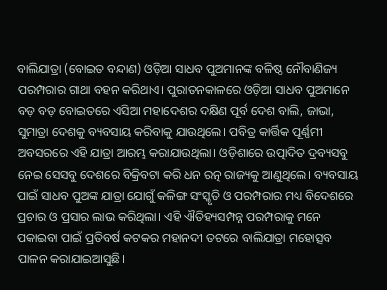ବାଲିଯାତ୍ରା (ବୋଇତ ବନ୍ଦାଣ) ଓଡ଼ିଆ ସାଧବ ପୁଅମାନଙ୍କ ବଳିଷ୍ଠ ନୌବାଣିଜ୍ୟ ପରମ୍ପରାର ଗାଥା ବହନ କରିଥାଏ। ପୁରାତନକାଳରେ ଓଡ଼ିଆ ସାଧବ ପୁଅମାନେ ବଡ଼ ବଡ଼ ବୋଇତରେ ଏସିଆ ମହାଦେଶର ଦକ୍ଷିଣ ପୂର୍ବ ଦେଶ ବାଲି, ଜାଭା, ସୁମାତ୍ରା ଦେଶକୁ ବ୍ୟବସାୟ କରିବାକୁ ଯାଉଥିଲେ। ପବିତ୍ର କାର୍ତ୍ତିକ ପୂର୍ଣ୍ଣମୀ ଅବସରରେ ଏହି ଯାତ୍ରା ଆରମ୍ଭ କରାଯାଉଥିଲା। ଓଡ଼ିଶାରେ ଉତ୍ପାଦିତ ଦ୍ରବ୍ୟସବୁ ନେଇ ସେସବୁ ଦେଶରେ ବିକ୍ରିବଟା କରି ଧନ ରତ୍ନ ରାଜ୍ୟକୁ ଆଣୁଥିଲେ। ବ୍ୟବସାୟ ପାଇଁ ସାଧବ ପୁଅଙ୍କ ଯାତ୍ରା ଯୋଗୁଁ କଳିଙ୍ଗ ସଂସ୍କୃତି ଓ ପରମ୍ପରାର ମଧ୍ୟ ବିଦେଶରେ ପ୍ରଚାର ଓ ପ୍ରସାର ଲାଭ କରିଥିଲା। ଏହି ଐତିହ୍ୟସମ୍ପନ୍ନ ପରମ୍ପରାକୁ ମନେ ପକାଇବା ପାଇଁ ପ୍ରତିବର୍ଷ କଟକର ମହାନଦୀ ତଟରେ ବାଲିଯାତ୍ରା ମହୋତ୍ସବ ପାଳନ କରାଯାଇଆସୁଛି।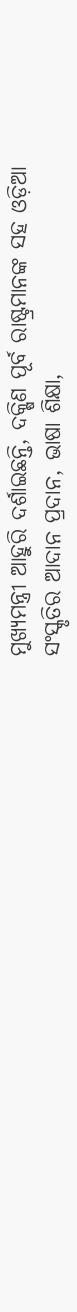ମୁଖ୍ୟମନ୍ତ୍ରୀ ଆହୁରି ଦର୍ଶାଇଛନ୍ତି, ଦକ୍ଷିଣ ପୂର୍ବ ରାଷ୍ଟ୍ରମାନଙ୍କ ସହ ଓଡ଼ିଆ ସଂସ୍କୃତିର ଆଦାନ ପ୍ରଦାନ, ଭାଷା ଶିକ୍ଷା,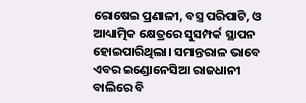ରୋଷେଇ ପ୍ରଣାଳୀ, ବସ୍ତ୍ର ପରିପାଟି, ଓ ଆଧ୍ୟାତ୍ମିକ କ୍ଷେତ୍ରରେ ସୁସମ୍ପର୍କ ସ୍ଥାପନ ହୋଇପାରିଥିଲା। ସମାନ୍ତରାଳ ଭାବେ ଏବର ଇଣ୍ଡୋନେସିଆ ରାଜଧାନୀ ବାଲିରେ ବି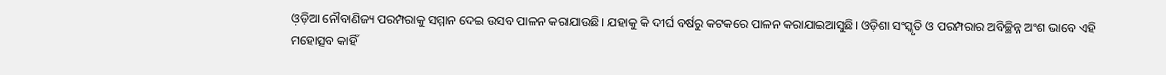ଓ଼ଡ଼ିଆ ନୌବାଣିଜ୍ୟ ପରମ୍ପରାକୁ ସମ୍ମାନ ଦେଇ ଉସବ ପାଳନ କରାଯାଉଛି। ଯହାକୁ କି ଦୀର୍ଘ ବର୍ଷରୁ କଟକରେ ପାଳନ କରାଯାଇଆସୁଛି। ଓଡ଼ିଶା ସଂସ୍କୃତି ଓ ପରମ୍ପରାର ଅବିଚ୍ଛିନ୍ନ ଅଂଶ ଭାବେ ଏହି ମହୋତ୍ସବ କାହିଁ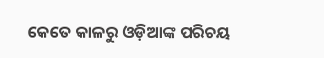କେତେ କାଳରୁ ଓଡ଼ିଆଙ୍କ ପରିଚୟ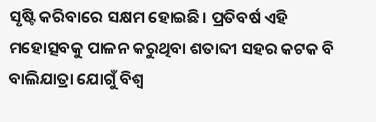ସୃଷ୍ଟି କରିବାରେ ସକ୍ଷମ ହୋଇଛି। ପ୍ରତିବର୍ଷ ଏହି ମହୋତ୍ସବକୁ ପାଳନ କରୁଥିବା ଶତାବ୍ଦୀ ସହର କଟକ ବି ବାଲିଯାତ୍ରା ଯୋଗୁଁ ବିଶ୍ବ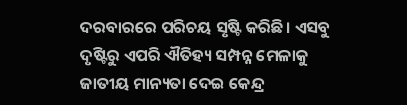ଦରବାରରେ ପରିଚୟ ସୃଷ୍ଟି କରିଛି। ଏସବୁ ଦୃଷ୍ଟିରୁ ଏପରି ଐତିହ୍ୟ ସମ୍ପନ୍ନ ମେଳାକୁ ଜାତୀୟ ମାନ୍ୟତା ଦେଇ କେନ୍ଦ୍ର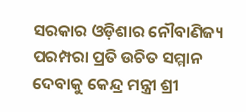ସରକାର ଓଡ଼ିଶାର ନୌବାଣିଜ୍ୟ ପରମ୍ପରା ପ୍ରତି ଉଚିତ ସମ୍ମାନ ଦେବାକୁ କେନ୍ଦ୍ର ମନ୍ତ୍ରୀ ଶ୍ରୀ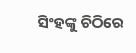ସିଂହଙ୍କୁ ଚିଠିରେ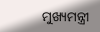ମୁଖ୍ୟମନ୍ତ୍ରୀ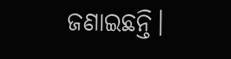ଜଣାଇଛନ୍ତି।